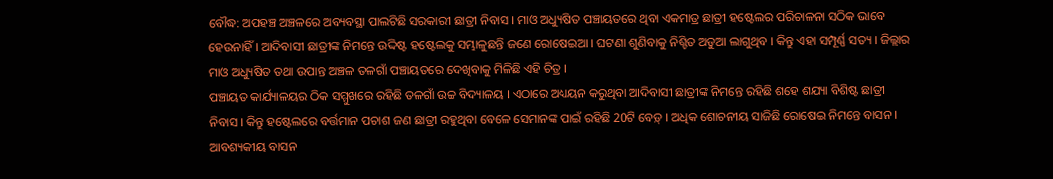ବୌଦ୍ଧ: ଅପହଞ୍ଚ ଅଞ୍ଚଳରେ ଅବ୍ୟବସ୍ଥା ପାଲଟିଛି ସରକାରୀ ଛାତ୍ରୀ ନିବାସ । ମାଓ ଅଧ୍ୟୁଷିତ ପଞ୍ଚାୟତରେ ଥିବା ଏକମାତ୍ର ଛାତ୍ରୀ ହଷ୍ଟେଲର ପରିଚାଳନା ସଠିକ ଭାବେ ହେଉନାହିଁ । ଆଦିବାସୀ ଛାତ୍ରୀଙ୍କ ନିମନ୍ତେ ଉଦ୍ଦିଷ୍ଟ ହଷ୍ଟେଲକୁ ସମ୍ଭାଳୁଛନ୍ତି ଜଣେ ରୋଷେଇଆ । ଘଟଣା ଶୁଣିବାକୁ ନିଶ୍ଟିତ ଅଡୁଆ ଲାଗୁଥିବ । କିନ୍ତୁ ଏହା ସମ୍ପୂର୍ଣ୍ଣ ସତ୍ୟ । ଜିଲ୍ଲାର ମାଓ ଅଧ୍ୟୁଷିତ ତଥା ଉପାନ୍ତ ଅଞ୍ଚଳ ତଳଗାଁ ପଞ୍ଚାୟତରେ ଦେଖିବାକୁ ମିଳିଛି ଏହି ଚିତ୍ର ।
ପଞ୍ଚାୟତ କାର୍ଯ୍ୟାଳୟର ଠିକ ସମ୍ମୁଖରେ ରହିଛି ତଳଗାଁ ଉଚ୍ଚ ବିଦ୍ୟାଳୟ । ଏଠାରେ ଅଧ୍ୟୟନ କରୁଥିବା ଆଦିବାସୀ ଛାତ୍ରୀଙ୍କ ନିମନ୍ତେ ରହିଛି ଶହେ ଶଯ୍ୟା ବିଶିଷ୍ଟ ଛାତ୍ରୀ ନିବାସ । କିନ୍ତୁ ହଷ୍ଟେଲରେ ବର୍ତ୍ତମାନ ପଚାଶ ଜଣ ଛାତ୍ରୀ ରହୁଥିବା ବେଳେ ସେମାନଙ୍କ ପାଇଁ ରହିଛି 20ଟି ବେଡ଼୍ । ଅଧିକ ଶୋଚନୀୟ ସାଜିଛି ରୋଷେଇ ନିମନ୍ତେ ବାସନ । ଆବଶ୍ୟକୀୟ ବାସନ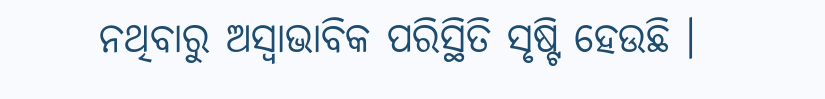ନଥିବାରୁ ଅସ୍ବାଭାବିକ ପରିସ୍ଥିତି ସୃଷ୍ଟି ହେଉଛି ।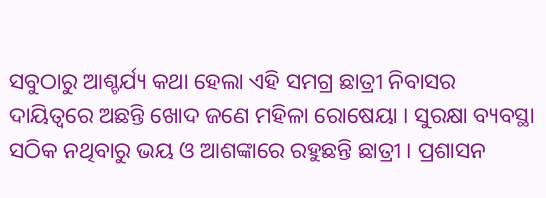ସବୁଠାରୁ ଆଶ୍ଚର୍ଯ୍ୟ କଥା ହେଲା ଏହି ସମଗ୍ର ଛାତ୍ରୀ ନିବାସର ଦାୟିତ୍ବରେ ଅଛନ୍ତି ଖୋଦ ଜଣେ ମହିଳା ରୋଷେୟା । ସୁରକ୍ଷା ବ୍ୟବସ୍ଥା ସଠିକ ନଥିବାରୁ ଭୟ ଓ ଆଶଙ୍କାରେ ରହୁଛନ୍ତି ଛାତ୍ରୀ । ପ୍ରଶାସନ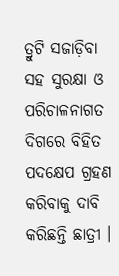ତ୍ରୁଟି ସଜାଡ଼ିବା ସହ ସୁରକ୍ଷା ଓ ପରିଚାଳନାଗତ ଦିଗରେ ବିହିତ ପଦକ୍ଷେପ ଗ୍ରହଣ କରିବାକୁ ଦାବି କରିଛନ୍ତି ଛାତ୍ରୀ ।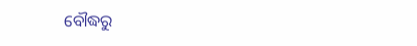ବୌଦ୍ଧରୁ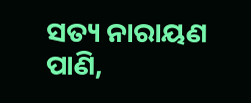ସତ୍ୟ ନାରାୟଣ ପାଣି,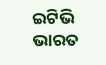ଇଟିଭି ଭାରତ